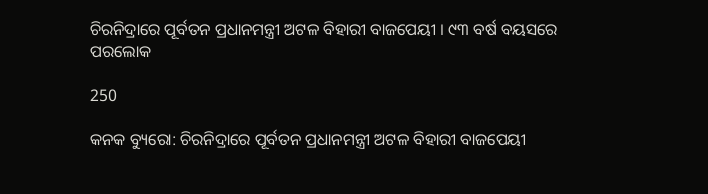ଚିରନିଦ୍ରାରେ ପୂର୍ବତନ ପ୍ରଧାନମନ୍ତ୍ରୀ ଅଟଳ ବିହାରୀ ବାଜପେୟୀ । ୯୩ ବର୍ଷ ବୟସରେ ପରଲୋକ

250

କନକ ବ୍ୟୁରୋ: ଚିରନିଦ୍ରାରେ ପୂର୍ବତନ ପ୍ରଧାନମନ୍ତ୍ରୀ ଅଟଳ ବିହାରୀ ବାଜପେୟୀ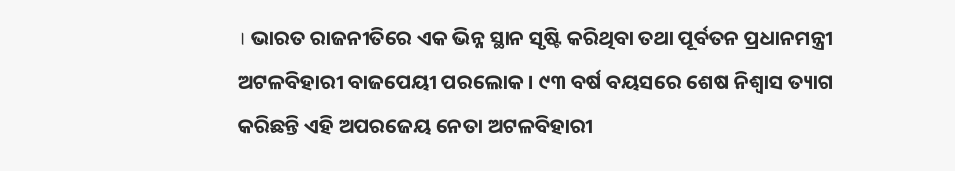। ଭାରତ ରାଜନୀତିରେ ଏକ ଭିନ୍ନ ସ୍ଥାନ ସୃଷ୍ଟି କରିଥିବା ତଥା ପୂର୍ବତନ ପ୍ରଧାନମନ୍ତ୍ରୀ ଅଟଳବିହାରୀ ବାଜପେୟୀ ପରଲୋକ । ୯୩ ବର୍ଷ ବୟସରେ ଶେଷ ନିଶ୍ୱାସ ତ୍ୟାଗ କରିଛନ୍ତି ଏହି ଅପରଜେୟ ନେତା ଅଟଳବିହାରୀ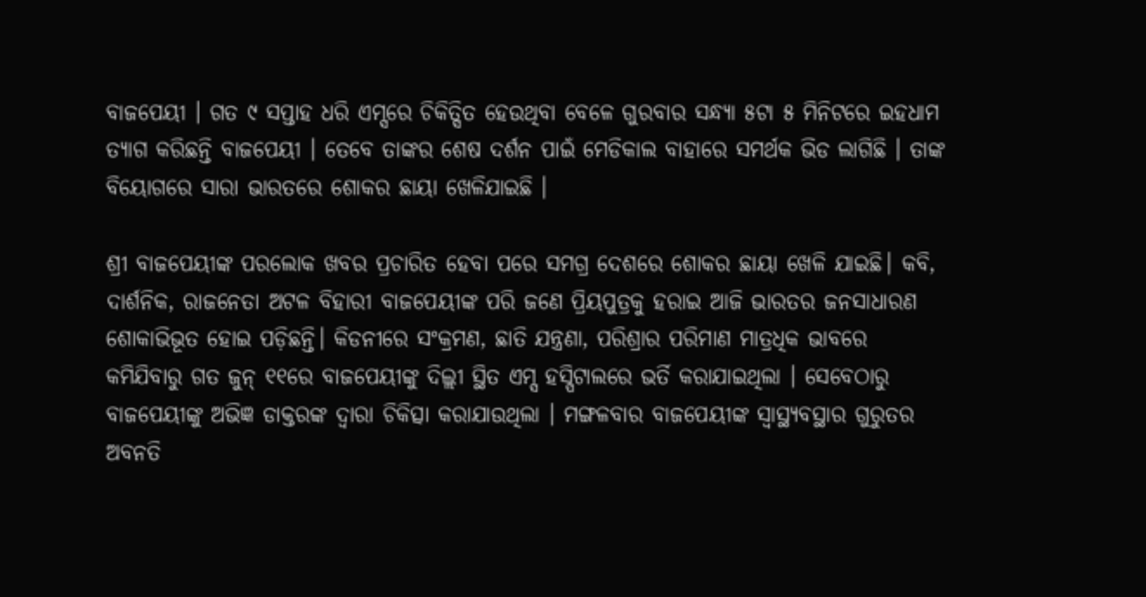ବାଜପେୟୀ । ଗତ ୯ ସପ୍ତାହ ଧରି ଏମ୍ସରେ ଚିକିତ୍ସିତ ହେଉଥିବା ବେଳେ ଗୁରବାର ସନ୍ଧ୍ୟା ୫ଟା ୫ ମିନିଟରେ ଇହଧାମ ତ୍ୟାଗ କରିଛନ୍ତି ବାଜପେୟୀ । ତେବେ ତାଙ୍କର ଶେଷ ଦର୍ଶନ ପାଇଁ ମେଡିକାଲ ବାହାରେ ସମର୍ଥକ ଭିଡ ଲାଗିଛି । ତାଙ୍କ ବିୟୋଗରେ ସାରା ଭାରତରେ ଶୋକର ଛାୟା ଖେଳିଯାଇଛି ।

ଶ୍ରୀ ବାଜପେୟୀଙ୍କ ପରଲୋକ ଖବର ପ୍ରଚାରିତ ହେବା ପରେ ସମଗ୍ର ଦେଶରେ ଶୋକର ଛାୟା ଖେଳି ଯାଇଛି। କବି, ଦାର୍ଶନିକ, ରାଜନେତା ଅଟଳ ବିହାରୀ ବାଜପେୟୀଙ୍କ ପରି ଜଣେ ପ୍ରିୟପୁତ୍ରକୁ ହରାଇ ଆଜି ଭାରତର ଜନସାଧାରଣ ଶୋକାଭିଭୂତ ହୋଇ ପଡ଼ିଛନ୍ତି। କିଡନୀରେ ସଂକ୍ରମଣ, ଛାତି ଯନ୍ତ୍ରଣା, ପରିଶ୍ରାର ପରିମାଣ ମାତ୍ରଧିକ ଭାବରେ କମିଯିବାରୁ ଗତ ଜୁନ୍ ୧୧ରେ ବାଜପେୟୀଙ୍କୁ ଦିଲ୍ଲୀ ସ୍ଥିତ ଏମ୍ସ ହସ୍ପିଟାଲରେ ଭର୍ତି କରାଯାଇଥିଲା । ସେବେଠାରୁ ବାଜପେୟୀଙ୍କୁ ଅଭିଜ୍ଞ ଡାକ୍ତରଙ୍କ ଦ୍ୱାରା ଚିକିତ୍ସା କରାଯାଉଥିଲା । ମଙ୍ଗଳବାର ବାଜପେୟୀଙ୍କ ସ୍ୱାସ୍ଥ୍ୟବସ୍ଥାର ଗୁରୁତର ଅବନତି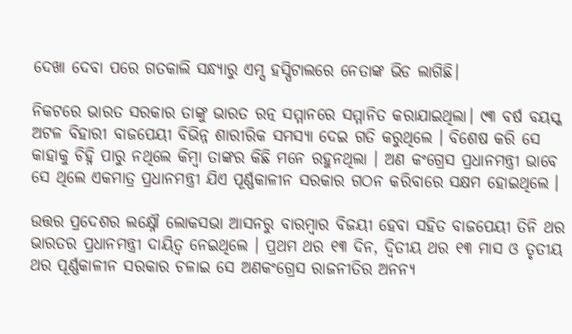ଦେଖା ଦେବା ପରେ ଗତକାଲି ସନ୍ଧ୍ୟାରୁ ଏମ୍ସ ହସ୍ପିଟାଲରେ ନେତାଙ୍କ ଭିଡ ଲାଗିଛି।

ନିକଟରେ ଭାରତ ସରକାର ତାଙ୍କୁ ଭାରତ ରତ୍ନ ସମ୍ମାନରେ ସମ୍ମାନିତ କରାଯାଇଥିଲା। ୯୩ ବର୍ଷ ବୟସ୍କ ଅଟଳ ବିହାରୀ ବାଜପେୟୀ ବିଭିନ୍ନ ଶାରୀରିକ ସମସ୍ୟା ଦେଇ ଗତି କରୁଥିଲେ । ବିଶେଷ କରି ସେ କାହାକୁ ଚିହ୍ନି ପାରୁ ନଥିଲେ କିମ୍ବା ତାଙ୍କର କିଛି ମନେ ରହୁନଥିଲା । ଅଣ କଂଗ୍ରେସ ପ୍ରଧାନମନ୍ତ୍ରୀ ଭାବେ ସେ ଥିଲେ ଏକମାତ୍ର ପ୍ରଧାନମନ୍ତ୍ରୀ ଯିଏ ପୂର୍ଣ୍ଣକାଳୀନ ସରକାର ଗଠନ କରିବାରେ ସକ୍ଷମ ହୋଇଥିଲେ ।

ଉତ୍ତର ପ୍ରଦେଶର ଲକ୍ଷ୍ନୌ ଲୋକସଭା ଆସନରୁ ବାରମ୍ବାର ବିଜୟୀ ହେବା ସହିତ ବାଜପେୟୀ ତିନି ଥର ଭାରତର ପ୍ରଧାନମନ୍ତ୍ରୀ ଦାୟିତ୍ୱ ନେଇଥିଲେ । ପ୍ରଥମ ଥର ୧୩ ଦିନ, ଦ୍ୱିତୀୟ ଥର ୧୩ ମାସ ଓ ତୃତୀୟ ଥର ପୂର୍ଣ୍ଣକାଳୀନ ସରକାର ଚଳାଇ ସେ ଅଣକଂଗ୍ରେସ ରାଜନୀତିର ଅନନ୍ୟ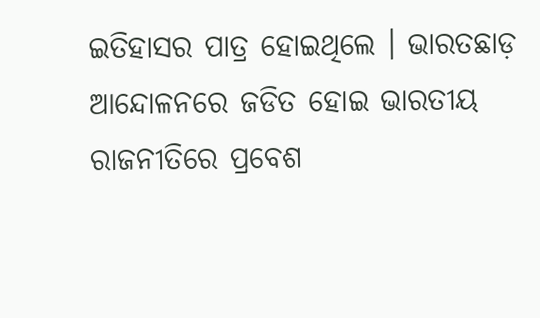ଇତିହାସର ପାତ୍ର ହୋଇଥିଲେ । ଭାରତଛାଡ଼ ଆନ୍ଦୋଳନରେ ଜଡିତ ହୋଇ ଭାରତୀୟ ରାଜନୀତିରେ ପ୍ରବେଶ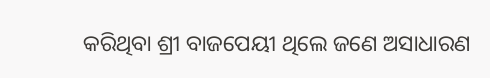କରିଥିବା ଶ୍ରୀ ବାଜପେୟୀ ଥିଲେ ଜଣେ ଅସାଧାରଣ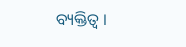ବ୍ୟକ୍ତିତ୍ୱ ।